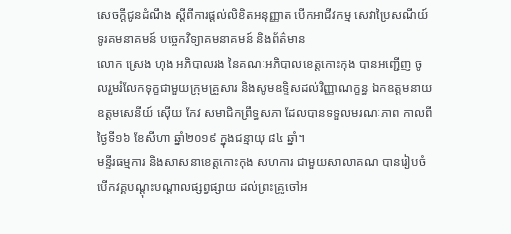សេចក្តីជូនដំណឹង ស្ដីពីការផ្ដល់លិខិតអនុញ្ញាត បើកអាជីវកម្ម សេវាប្រៃសណីយ៍ ទូរគមនាគមន៍ បច្ចេកវិទ្យាគមនាគមន៍ និងព័ត៌មាន
លោក ស្រេង ហុង អភិបាលរង នៃគណៈអភិបាលខេត្តកោះកុង បានអញ្ជើញ ចូលរួមរំលែកទុក្ខជាមួយក្រុមគ្រួសារ និងសូមឧទ្ទិសដល់វិញ្ញាណក្ខន្ធ ឯកឧត្តមនាយឧត្តមសេនីយ៍ ស៊ើយ កែវ សមាជិកព្រឹទ្ធសភា ដែលបានទទួលមរណៈភាព កាលពីថ្ងៃទី១៦ ខែសីហា ឆ្នាំ២០១៩ ក្នុងជន្មាយុ ៨៤ ឆ្នាំ។
មន្ទីរធម្មការ និងសាសនាខេត្តកោះកុង សហការ ជាមួយសាលាគណ បានរៀបចំបើកវគ្គបណ្តុះបណ្តាលផ្សព្វផ្សាយ ដល់ព្រះគ្រូចៅអ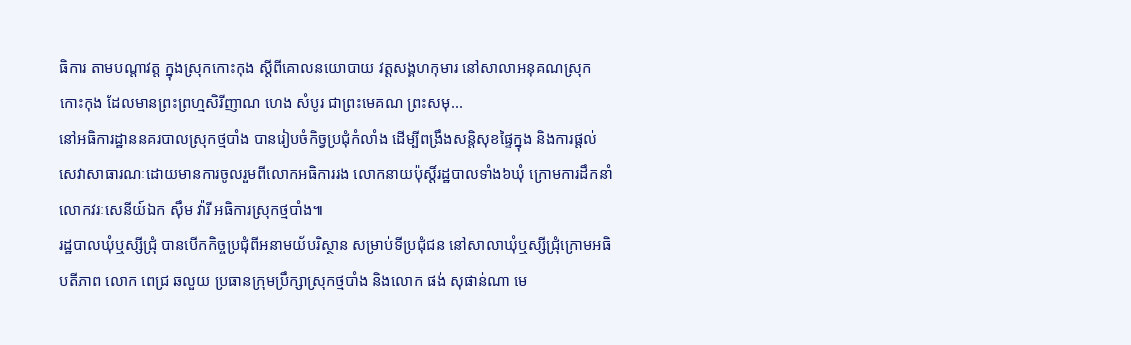ធិការ តាមបណ្តាវត្ត ក្នុងស្រុកកោះកុង ស្តីពីគោលនយោបាយ វត្តសង្គហកុមារ នៅសាលាអនុគណស្រុកកោះកុង ដែលមានព្រះព្រហ្មសិរីញាណ ហេង សំបូរ ជាព្រះមេគណ ព្រះសមុ...
នៅអធិការដ្ឋាននគរបាលស្រុកថ្មបាំង បានរៀបចំកិច្វប្រជុំកំលាំង ដើម្បីពង្រឹងសន្តិសុខផ្ទៃក្នុង និងការផ្តល់សេវាសាធារណៈដោយមានការចូលរួមពីលោកអធិការរង លោកនាយប៉ុស្តិ៍រដ្ឋបាលទាំង៦ឃុំ ក្រោមការដឹកនាំលោកវរៈសេនីយ៍ឯក ស៊ឹម វ៉ារី អធិការស្រុកថ្មបាំង៕
រដ្ឋបាលឃុំឬស្សីជ្រុំ បានបើកកិច្ចប្រជុំពីអនាមយ័បរិស្ថាន សម្រាប់ទីប្រជុំជន នៅសាលាឃុំឬស្សីជ្រុំក្រោមអធិបតីភាព លោក ពេជ្រ ឆលួយ ប្រធានក្រុមប្រឹក្សាស្រុកថ្មបាំង និងលោក ផង់ សុផាន់ណា មេ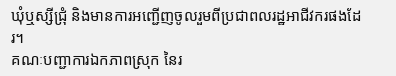ឃុំឬស្សីជ្រុំ និងមានការអញ្ជើញចូលរួមពីប្រជាពលរដ្ឋអាជីវករផងដែរ។
គណៈបញ្ជាការឯកភាពស្រុក នៃរ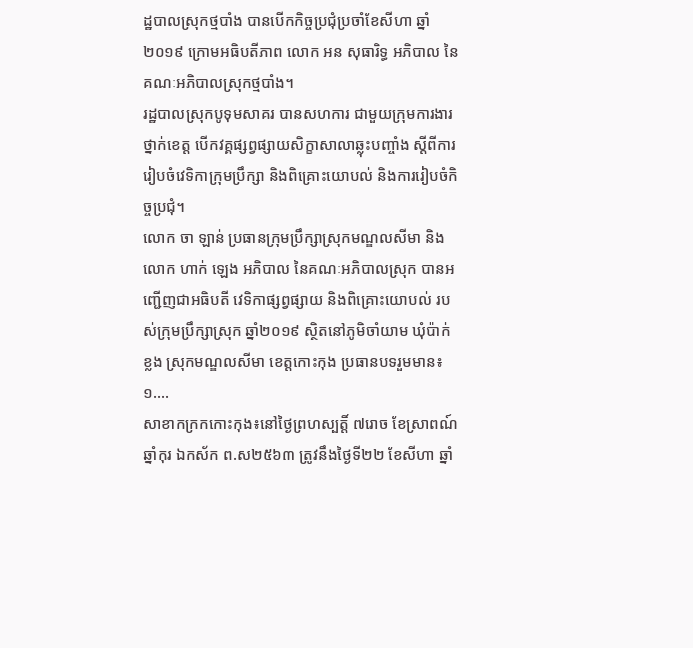ដ្ឋបាលស្រុកថ្មបាំង បានបើកកិច្ចប្រជុំប្រចាំខែសីហា ឆ្នាំ២០១៩ ក្រោមអធិបតីភាព លោក អន សុធារិទ្ធ អភិបាល នៃគណៈអភិបាលស្រុកថ្មបាំង។
រដ្ឋបាលស្រុកបូទុមសាគរ បានសហការ ជាមួយក្រុមការងារថ្នាក់ខេត្ត បើកវគ្គផ្សព្វផ្សាយសិក្ខាសាលាឆ្លុះបញ្ចាំង ស្តីពីការរៀបចំវេទិកាក្រុមប្រឹក្សា និងពិគ្រោះយោបល់ និងការរៀបចំកិច្ចប្រជុំ។
លោក ចា ឡាន់ ប្រធានក្រុមប្រឹក្សាស្រុកមណ្ឌលសីមា និងលោក ហាក់ ឡេង អភិបាល នៃគណៈអភិបាលស្រុក បានអញ្ជើញជាអធិបតី វេទិកាផ្សព្វផ្សាយ និងពិគ្រោះយោបល់ របស់ក្រុមប្រឹក្សាស្រុក ឆ្នាំ២០១៩ ស្ថិតនៅភូមិចាំយាម ឃុំប៉ាក់ខ្លង ស្រុកមណ្ឌលសីមា ខេត្តកោះកុង ប្រធានបទរួមមាន៖ ១....
សាខាកក្រកកោះកុង៖នៅថ្ងៃព្រហស្បត្តិ៍ ៧រោច ខែស្រាពណ៍ ឆ្នាំកុរ ឯកស័ក ព.ស២៥៦៣ ត្រូវនឹងថ្ងៃទី២២ ខែសីហា ឆ្នាំ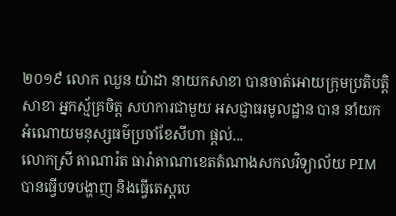២០១៩ លោក ឈួន យ៉ាដា នាយកសាខា បានចាត់អោយក្រុមប្រតិបត្តិសាខា អ្នកស្ម័គ្រចិត្ត សហការជាមួយ អសជ្ញាធរមូលដ្ឋាន បាន នាំយក អំណោយមនុស្សធម៌ប្រចាំខែសីហា ផ្តល់...
លោកស្រី តាណារ៉ត ធារ៉ាតាណាខេតតំណាងសកលវិទ្យាល័យ PIM បានធ្វើបទបង្ហាញ និងធ្វើតេស្តបេ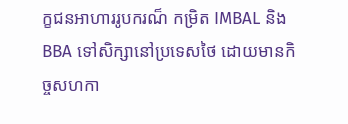ក្ខជនអាហាររូបករណ៏ កម្រិត IMBAL និង BBA ទៅសិក្សានៅប្រទេសថៃ ដោយមានកិច្ចសហកា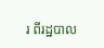រ ពីរដ្ឋបាល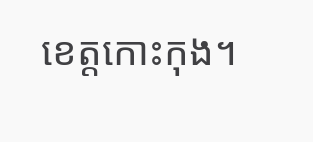ខេត្តកោះកុង។